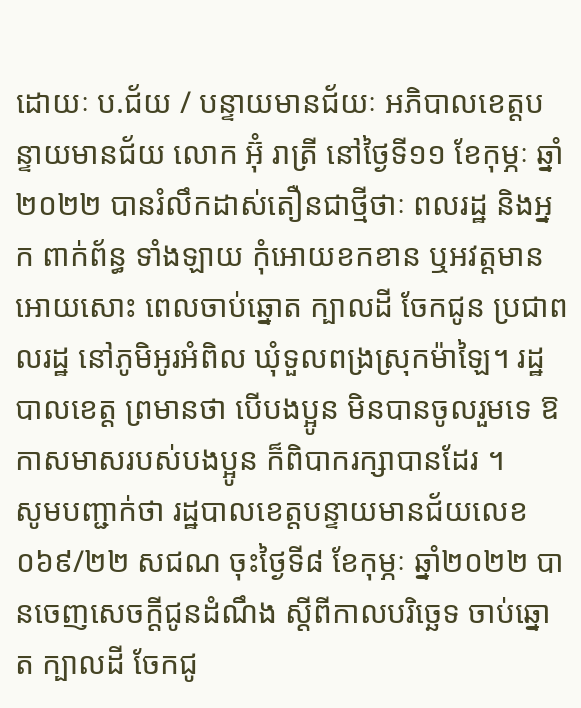ដោយៈ ប.ជ័យ / បន្ទាយមានជ័យៈ អភិបាលខេត្តបន្ទាយមានជ័យ លោក អ៊ុំ រាត្រី នៅថ្ងៃទី១១ ខែកុម្ភៈ ឆ្នាំ២០២២ បានរំលឹកដាស់តឿនជាថ្មីថាៈ ពលរដ្ឋ និងអ្នក ពាក់ព័ន្ធ ទាំងឡាយ កុំអោយខកខាន ឬអវត្តមាន អោយសោះ ពេលចាប់ឆ្នោត ក្បាលដី ចែកជូន ប្រជាពលរដ្ឋ នៅភូមិអូរអំពិល ឃុំទួលពង្រស្រុកម៉ាឡៃ។ រដ្ឋបាលខេត្ត ព្រមានថា បើបងប្អូន មិនបានចូលរួមទេ ឱកាសមាសរបស់បងប្អូន ក៏ពិបាករក្សាបានដែរ ។
សូមបញ្ជាក់ថា រដ្ឋបាលខេត្តបន្ទាយមានជ័យលេខ០៦៩/២២ សជណ ចុះថ្ងៃទី៨ ខែកុម្ភៈ ឆ្នាំ២០២២ បានចេញសេចក្តីជូនដំណឹង ស្តីពីកាលបរិច្ឆេទ ចាប់ឆ្នោត ក្បាលដី ចែកជូ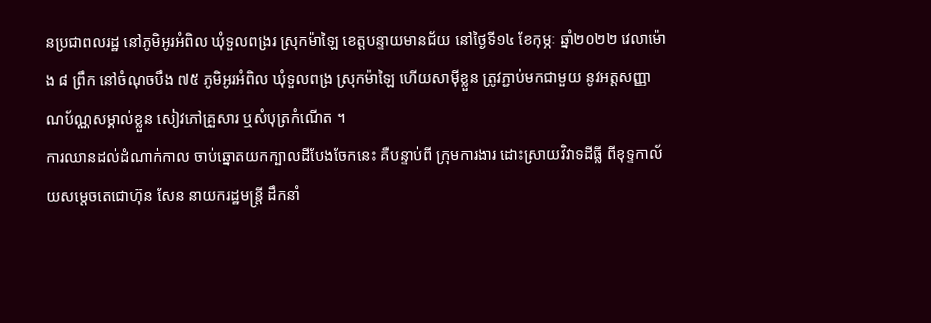នប្រជាពលរដ្ឋ នៅភូមិអូរអំពិល ឃុំទួលពង្ររ ស្រុកម៉ាឡៃ ខេត្តបន្ទាយមានជ័យ នៅថ្ងៃទី១៤ ខែកុម្ភៈ ឆ្នាំ២០២២ វេលាម៉ោង ៨ ព្រឹក នៅចំណុចបឹង ៧៥ ភូមិអូរអំពិល ឃុំទួលពង្រ ស្រុកម៉ាឡៃ ហើយសាម៉ីខ្លួន ត្រូវភ្ជាប់មកជាមួយ នូវអត្តសញ្ញាណប័ណ្ណសម្គាល់ខ្លួន សៀវភៅគ្រួសារ ឬសំបុត្រកំណើត ។
ការឈានដល់ដំណាក់កាល ចាប់ឆ្នោតយកក្បាលដីបែងចែកនេះ គឺបន្ទាប់ពី ក្រុមការងារ ដោះស្រាយវិវាទដីធ្លី ពីខុទ្ទកាល័យសម្តេចតេជោហ៊ុន សែន នាយករដ្ឋមន្ត្រី ដឹកនាំ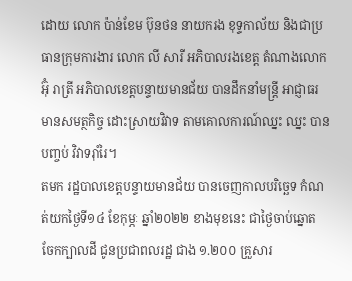ដោយ លោក ប៉ាន់ខែម ប៊ុនថន នាយករង ខុទ្ទកាល័យ និងជាប្រធានក្រុមការងារ លោក លី សារី អភិបាលរងខេត្ត តំណាងលោក អ៊ុំ រាត្រី អភិបាលខេត្តបន្ទាយមានជ័យ បានដឹកនាំមន្ត្រី អាជ្ញាធរមានសមត្ថកិច្ច ដោះស្រាយវិវាទ តាមគោលការណ៍ឈ្នះ ឈ្នះ បានបញ្ចប់ វិវាទរ៉ាំរៃ។
តមក រដ្ឋបាលខេត្តបន្ទាយមានជ័យ បានចេញកាលបរិច្ឆេទ កំណត់យកថ្ងៃទី១៤ ខែកុម្ភៈ ឆ្នាំ២០២២ ខាងមុខនេះ ជាថ្ងៃចាប់ឆ្នោត ចែកក្បាលដី ជូនប្រជាពលរដ្ឋ ជាង ១.២០០ គ្រួសារ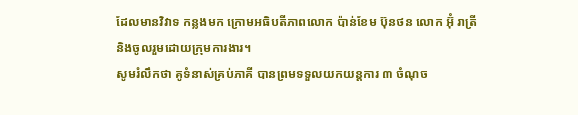ដែលមានវិវាទ កន្លងមក ក្រោមអធិបតីភាពលោក ប៉ាន់ខែម ប៊ុនថន លោក អ៊ុំ រាត្រី និងចូលរួមដោយក្រុមការងារ។
សូមរំលឹកថា គូទំនាស់គ្រប់ភាគី បានព្រមទទួលយកយន្តការ ៣ ចំណុច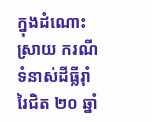ក្នុងដំណោះ ស្រាយ ករណីទំនាស់ដីធ្លីរ៉ាំរៃជិត ២០ ឆ្នាំ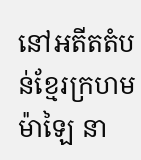នៅអតីតតំបន់ខ្មែរក្រហម ម៉ាឡៃ នា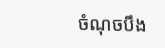ចំណុចបឹង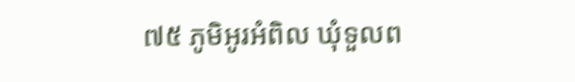៧៥ ភូមិអូរអំពិល ឃុំទួលព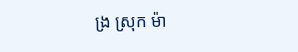ង្រ ស្រុក ម៉ា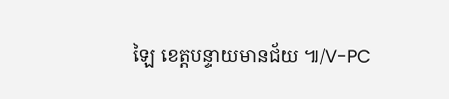ឡៃ ខេត្តបន្ទាយមានជ័យ ៕/V-PC